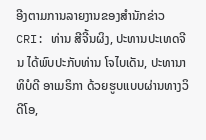ອີງຕາມການລາຍງານຂອງສຳນັກຂ່າວ CRI: ທ່ານ ສີຈີ້ນຜິງ, ປະທານປະເທດຈີນ ໄດ້ພົບປະກັບທ່ານ ໂຈໄບເດັນ, ປະທານາທິບໍດີ ອາເມຣິກາ ດ້ວຍຮູບແບບຜ່ານທາງວິດີໂອ,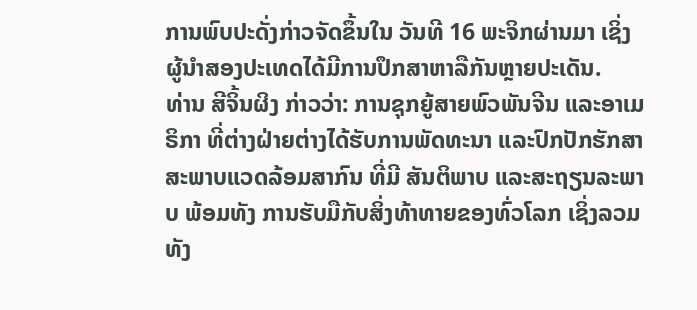ການພົບປະດັ່ງກ່າວຈັດຂຶ້ນໃນ ວັນທີ 16 ພະຈິກຜ່ານມາ ເຊິ່ງຜູ້ນຳສອງປະເທດໄດ້ມີການປຶກສາຫາລືກັນຫຼາຍປະເດັນ.
ທ່ານ ສີຈິ້ນຜິງ ກ່າວວ່າ: ການຊຸກຍູ້ສາຍພົວພັນຈີນ ແລະອາເມຣິກາ ທີ່ຕ່າງຝ່າຍຕ່າງໄດ້ຮັບການພັດທະນາ ແລະປົກປັກຮັກສາສະພາບແວດລ້ອມສາກົນ ທີ່ມີ ສັນຕິພາບ ແລະສະຖຽນລະພາບ ພ້ອມທັງ ການຮັບມືກັບສິ່ງທ້າທາຍຂອງທົ່ວໂລກ ເຊິ່ງລວມທັງ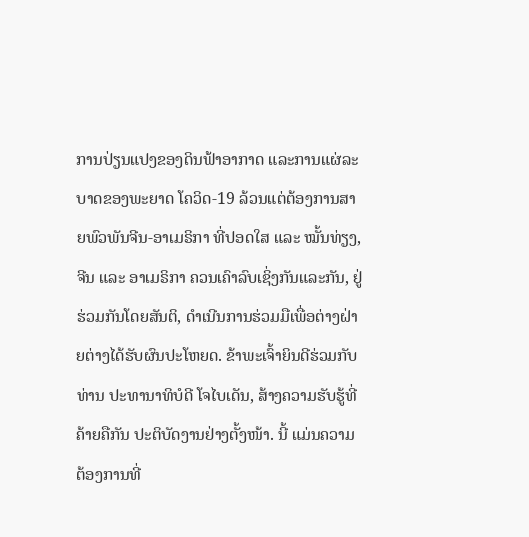ການປ່ຽນແປງຂອງດິນຟ້າອາກາດ ແລະການແຜ່ລະບາດຂອງພະຍາດ ໂຄວິດ-19 ລ້ວນແຕ່ຕ້ອງການສາຍພົວພັນຈີນ-ອາເມຣິກາ ທີ່ປອດໃສ ແລະ ໝັ້ນທ່ຽງ, ຈີນ ແລະ ອາເມຣິກາ ຄວນເຄົາລົບເຊິ່ງກັນແລະກັນ, ຢູ່ຮ່ວມກັນໂດຍສັນຕິ, ດຳເນີນການຮ່ວມມືເພື່ອຕ່າງຝ່າຍຕ່າງໄດ້ຮັບຜົນປະໂຫຍດ. ຂ້າພະເຈົ້າຍິນດີຮ່ວມກັບທ່ານ ປະທານາທິບໍດີ ໂຈໄບເດັນ, ສ້າງຄວາມຮັບຮູ້ທີ່ຄ້າຍຄືກັນ ປະຕິບັດງານຢ່າງຕັ້ງໜ້າ. ນີ້ ແມ່ນຄວາມຕ້ອງການທີ່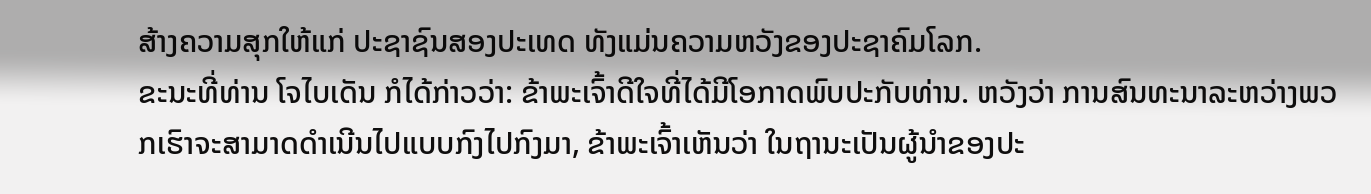ສ້າງຄວາມສຸກໃຫ້ແກ່ ປະຊາຊົນສອງປະເທດ ທັງແມ່ນຄວາມຫວັງຂອງປະຊາຄົມໂລກ.
ຂະນະທີ່ທ່ານ ໂຈໄບເດັນ ກໍໄດ້ກ່າວວ່າ: ຂ້າພະເຈົ້າດີໃຈທີ່ໄດ້ມີໂອກາດພົບປະກັບທ່ານ. ຫວັງວ່າ ການສົນທະນາລະຫວ່າງພວກເຮົາຈະສາມາດດຳເນີນໄປແບບກົງໄປກົງມາ, ຂ້າພະເຈົ້າເຫັນວ່າ ໃນຖານະເປັນຜູ້ນຳຂອງປະ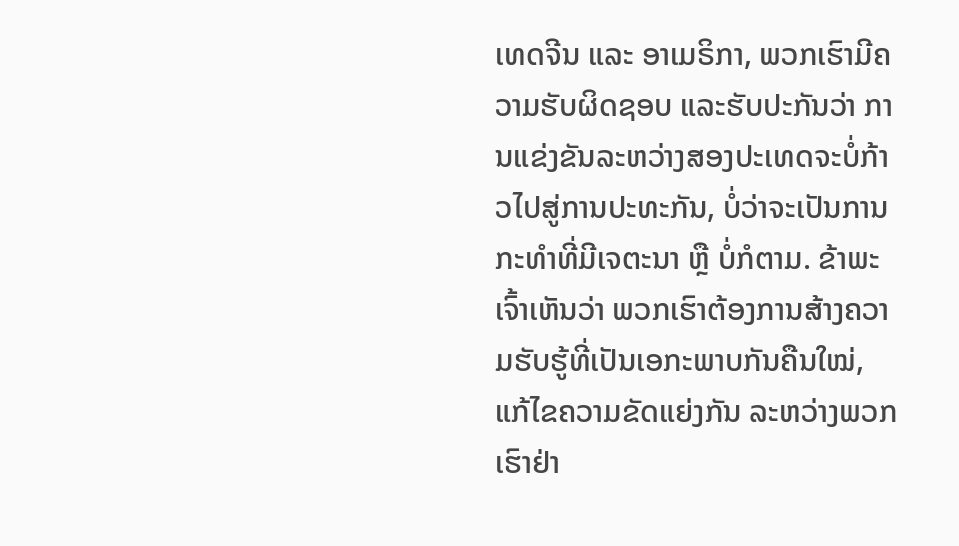ເທດຈີນ ແລະ ອາເມຣິກາ, ພວກເຮົາມີຄວາມຮັບຜິດຊອບ ແລະຮັບປະກັນວ່າ ການແຂ່ງຂັນລະຫວ່າງສອງປະເທດຈະບໍ່ກ້າວໄປສູ່ການປະທະກັນ, ບໍ່ວ່າຈະເປັນການກະທຳທີ່ມີເຈຕະນາ ຫຼື ບໍ່ກໍຕາມ. ຂ້າພະເຈົ້າເຫັນວ່າ ພວກເຮົາຕ້ອງການສ້າງຄວາມຮັບຮູ້ທີ່ເປັນເອກະພາບກັນຄືນໃໝ່, ແກ້ໄຂຄວາມຂັດແຍ່ງກັນ ລະຫວ່າງພວກເຮົາຢ່າ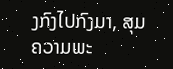ງກົງໄປກົງມາ, ສຸມຄວາມພະ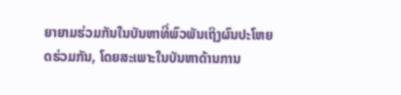ຍາຍາມຮ່ວມກັນໃນບັນຫາທີ່ພົວພັນເຖິງຜົນປະໂຫຍດຮ່ວມກັນ, ໂດຍສະເພາະໃນບັນຫາດ້ານການ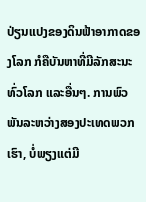ປ່ຽນແປງຂອງດິນຟ້າອາກາດຂອງໂລກ ກໍຄືບັນຫາທີ່ມີລັກສະນະທົ່ວໂລກ ແລະອື່ນໆ. ການພົວພັນລະຫວ່າງສອງປະເທດພວກເຮົາ, ບໍ່ພຽງແຕ່ມີ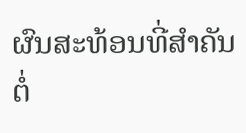ຜົນສະທ້ອນທີ່ສຳຄັນຕໍ່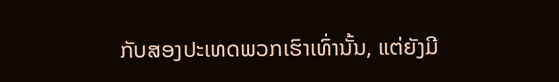ກັບສອງປະເທດພວກເຮົາເທົ່ານັ້ນ, ແຕ່ຍັງມີ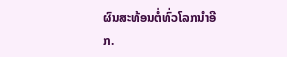ຜົນສະທ້ອນຕໍ່ທົ່ວໂລກນຳອີກ.